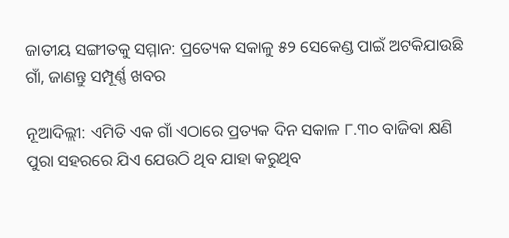ଜାତୀୟ ସଙ୍ଗୀତକୁ ସମ୍ମାନ: ପ୍ରତ୍ୟେକ ସକାଳୁ ୫୨ ସେକେଣ୍ଡ ପାଇଁ ଅଟକିଯାଉଛି ଗାଁ, ଜାଣନ୍ତୁ ସମ୍ପୂର୍ଣ୍ଣ ଖବର

ନୂଆଦିଲ୍ଲୀ: ଏମିତି ଏକ ଗାଁ ଏଠାରେ ପ୍ରତ୍ୟକ ଦିନ ସକାଳ ୮.୩୦ ବାଜିବା କ୍ଷଣି ପୁରା ସହରରେ ଯିଏ ଯେଉଠି ଥିବ ଯାହା କରୁଥିବ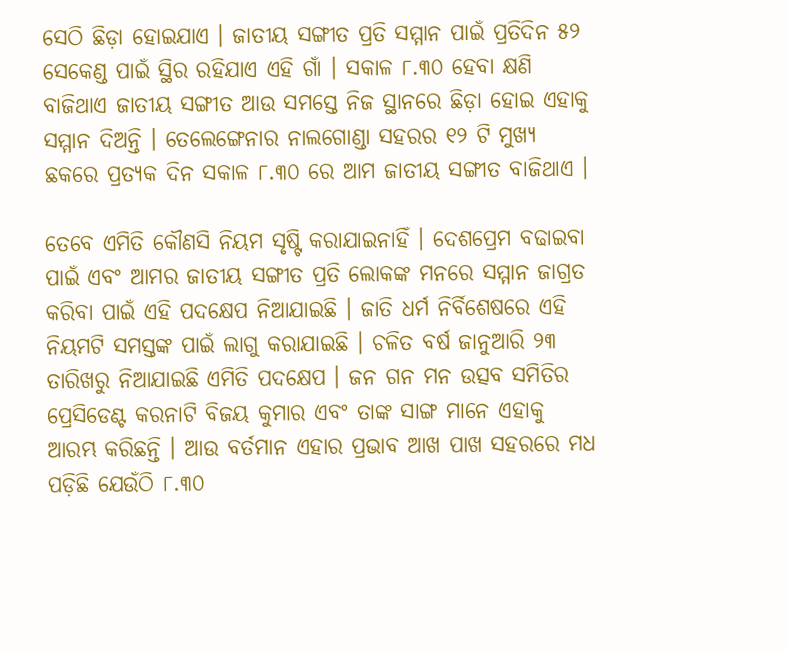ସେଠି ଛିଡ଼ା ହୋଇଯାଏ । ଜାତୀୟ ସଙ୍ଗୀତ ପ୍ରତି ସମ୍ମାନ ପାଇଁ ପ୍ରତିଦିନ ୫୨ ସେକେଣ୍ଡ ପାଇଁ ସ୍ଥିର ରହିଯାଏ ଏହି ଗାଁ । ସକାଳ ୮.୩୦ ହେବା କ୍ଷଣି ବାଜିଥାଏ ଜାତୀୟ ସଙ୍ଗୀତ ଆଉ ସମସ୍ତେ ନିଜ ସ୍ଥାନରେ ଛିଡ଼ା ହୋଇ ଏହାକୁ ସମ୍ମାନ ଦିଅନ୍ତି । ତେଲେଙ୍ଗେନାର ନାଲଗୋଣ୍ଡା ସହରର ୧୨ ଟି ମୁଖ୍ୟ ଛକରେ ପ୍ରତ୍ୟକ ଦିନ ସକାଳ ୮.୩୦ ରେ ଆମ ଜାତୀୟ ସଙ୍ଗୀତ ବାଜିଥାଏ ।

ତେବେ ଏମିତି କୌଣସି ନିୟମ ସୃଷ୍ଟି କରାଯାଇନାହିଁ । ଦେଶପ୍ରେମ ବଢାଇବା ପାଇଁ ଏବଂ ଆମର ଜାତୀୟ ସଙ୍ଗୀତ ପ୍ରତି ଲୋକଙ୍କ ମନରେ ସମ୍ମାନ ଜାଗ୍ରତ କରିବା ପାଇଁ ଏହି ପଦକ୍ଷେପ ନିଆଯାଇଛି । ଜାତି ଧର୍ମ ନିର୍ବିଶେଷରେ ଏହି ନିୟମଟି ସମସ୍ତଙ୍କ ପାଇଁ ଲାଗୁ କରାଯାଇଛି । ଚଳିତ ବର୍ଷ ଜାନୁଆରି ୨୩ ତାରିଖରୁ ନିଆଯାଇଛି ଏମିତି ପଦକ୍ଷେପ । ଜନ ଗନ ମନ ଉତ୍ସବ ସମିତିର ପ୍ରେସିଡେଣ୍ଟ କରନାଟି ବିଜୟ କୁମାର ଏବଂ ତାଙ୍କ ସାଙ୍ଗ ମାନେ ଏହାକୁ ଆରମ୍ଭ କରିଛନ୍ତି । ଆଉ ବର୍ତମାନ ଏହାର ପ୍ରଭାବ ଆଖ ପାଖ ସହରରେ ମଧ ପଡ଼ିଛି ଯେଉଁଠି ୮.୩୦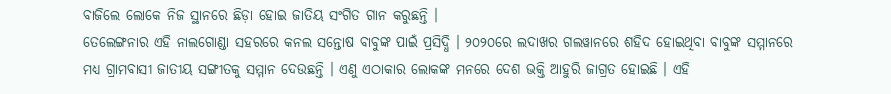ବାଜିଲେ ଲୋକେ ନିଜ ସ୍ଥାନରେ ଛିଡ଼ା ହୋଇ ଜାତିୟ ସଂଗିତ ଗାନ କରୁଛନ୍ତି ।
ତେଲେଙ୍ଗନାର ଏହି ନାଲଗୋଣ୍ଡା ସହରରେ କନଲ ସନ୍ତୋଷ ବାବୁଙ୍କ ପାଇଁ ପ୍ରସିଦ୍ଧି । ୨୦୨୦ରେ ଲଦାଖର ଗଲୱାନରେ ଶହିଦ ହୋଇଥିବା ବାବୁଙ୍କ ସମ୍ମାନରେ ମଧ୍ୟ ଗ୍ରାମବାସୀ ଜାତୀୟ ସଙ୍ଗୀତକୁ ସମ୍ମାନ ଦେଉଛନ୍ତି । ଏଣୁ ଏଠାକାର ଲୋକଙ୍କ ମନରେ ଦେଶ ଭକ୍ତି ଆହୁରି ଜାଗ୍ରତ ହୋଇଛି । ଏହି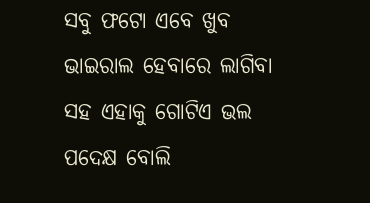ସବୁ ଫଟୋ ଏବେ ଖୁବ ଭାଇରାଲ ହେବାରେ ଲାଗିବା ସହ ଏହାକୁ ଗୋଟିଏ ଭଲ ପଦେକ୍ଷ ବୋଲି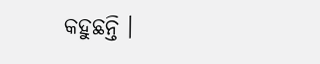କହୁଛନ୍ତି ।